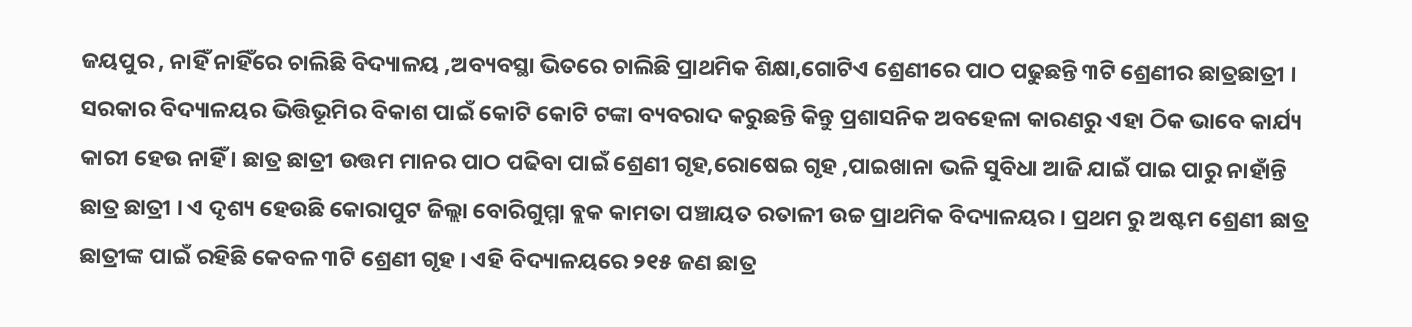ଜୟପୁର , ନାହିଁ ନାହିଁରେ ଚାଲିଛି ବିଦ୍ୟାଳୟ ,ଅବ୍ୟବସ୍ଥା ଭିତରେ ଚାଲିଛି ପ୍ରାଥମିକ ଶିକ୍ଷା,ଗୋଟିଏ ଶ୍ରେଣୀରେ ପାଠ ପଢୁଛନ୍ତି ୩ଟି ଶ୍ରେଣୀର ଛାତ୍ରଛାତ୍ରୀ । ସରକାର ବିଦ୍ୟାଳୟର ଭିତ୍ତିଭୂମିର ବିକାଶ ପାଇଁ କୋଟି କୋଟି ଟଙ୍କା ବ୍ୟବରାଦ କରୁଛନ୍ତି କିନ୍ତୁ ପ୍ରଶାସନିକ ଅବହେଳା କାରଣରୁ ଏହା ଠିକ ଭାବେ କାର୍ଯ୍ୟ କାରୀ ହେଉ ନାହିଁ । ଛାତ୍ର ଛାତ୍ରୀ ଉତ୍ତମ ମାନର ପାଠ ପଢିବା ପାଇଁ ଶ୍ରେଣୀ ଗୃହ,ରୋଷେଇ ଗୃହ ,ପାଇଖାନା ଭଳି ସୁବିଧା ଆଜି ଯାଇଁ ପାଇ ପାରୁ ନାହାଁନ୍ତି ଛାତ୍ର ଛାତ୍ରୀ । ଏ ଦୃଶ୍ୟ ହେଉଛି କୋରାପୁଟ ଜିଲ୍ଲା ବୋରିଗୁମ୍ମା ବ୍ଲକ କାମତା ପଞ୍ଚାୟତ ରତାଳୀ ଉଚ୍ଚ ପ୍ରାଥମିକ ବିଦ୍ୟାଳୟର । ପ୍ରଥମ ରୁ ଅଷ୍ଟମ ଶ୍ରେଣୀ ଛାତ୍ର ଛାତ୍ରୀଙ୍କ ପାଇଁ ରହିଛି କେବଳ ୩ଟି ଶ୍ରେଣୀ ଗୃହ । ଏହି ବିଦ୍ୟାଳୟରେ ୨୧୫ ଜଣ ଛାତ୍ର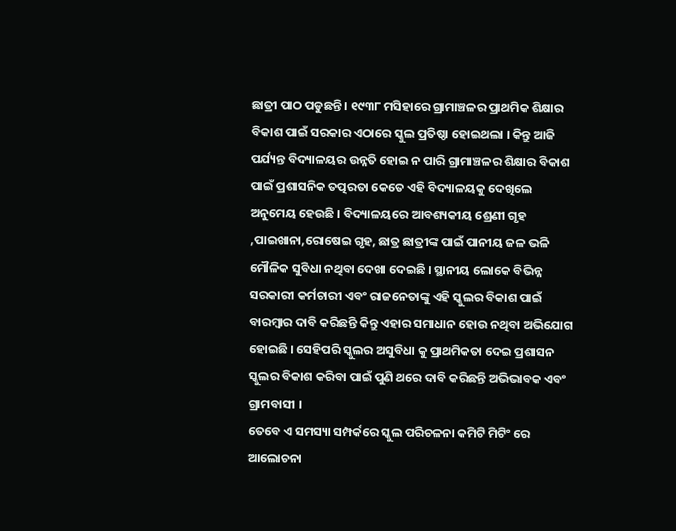ଛାତ୍ରୀ ପାଠ ପଡୁଛନ୍ତି । ୧୯୩୮ ମସିହାରେ ଗ୍ରାମାଞ୍ଚଳର ପ୍ରାଥମିକ ଶିକ୍ଷାର ବିକାଶ ପାଇଁ ସରକାର ଏଠାରେ ସ୍କୁଲ ପ୍ରତିଷ୍ଠା ହୋଇଥଲା । କିନ୍ତୁ ଆଜି ପର୍ଯ୍ୟନ୍ତ ବିଦ୍ୟାଳୟର ଉନ୍ନତି ହୋଇ ନ ପାରି ଗ୍ରାମାଞ୍ଚଳର ଶିକ୍ଷାର ବିକାଶ ପାଇଁ ପ୍ରଶାସନିକ ତତ୍ପରତା କେତେ ଏହି ବିଦ୍ୟାଳୟକୁ ଦେଖିଲେ ଅନୁମେୟ ହେଉଛି । ବିଦ୍ୟାଳୟରେ ଆବଶ୍ୟକୀୟ ଶ୍ରେଣୀ ଗୃହ ,ପାଇଖାନା,ରୋଷେଇ ଗୃହ, ଛାତ୍ର ଛାତ୍ରୀଙ୍କ ପାଇଁ ପାନୀୟ ଜଳ ଭଳି ମୌଳିକ ସୁବିଧା ନଥିବା ଦେଖା ଦେଇଛି । ସ୍ଥାନୀୟ ଲୋକେ ବିଭିନ୍ନ ସରକାରୀ କର୍ମଚାରୀ ଏବଂ ରାଜନେତାଙ୍କୁ ଏହି ସ୍କୁଲର ବିକାଶ ପାଇଁ ବାରମ୍ବାର ଦାବି କରିଛନ୍ତି କିନ୍ତୁ ଏହାର ସମାଧାନ ହୋଉ ନଥିବା ଅଭିଯୋଗ ହୋଇଛି । ସେହିପରି ସ୍କୁଲର ଅସୁବିଧା କୁ ପ୍ରାଥମିକତା ଦେଇ ପ୍ରଶାସନ ସ୍କୁଲର ବିକାଶ କରିବା ପାଇଁ ପୁଣି ଥରେ ଦାବି କରିଛନ୍ତି ଅଭିଭାବକ ଏବଂ ଗ୍ରାମବାସୀ ।
ତେବେ ଏ ସମସ୍ୟା ସମ୍ପର୍କରେ ସ୍କୁଲ ପରିଚଳନା କମିଟି ମିଟିଂ ରେ ଆଲୋଚନା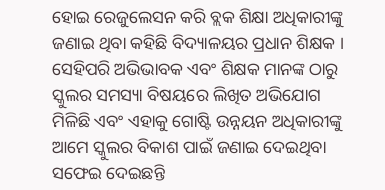ହୋଇ ରେଜୁଲେସନ କରି ବ୍ଲକ ଶିକ୍ଷା ଅଧିକାରୀଙ୍କୁ ଜଣାଇ ଥିବା କହିଛି ବିଦ୍ୟାଳୟର ପ୍ରଧାନ ଶିକ୍ଷକ । ସେହିପରି ଅଭିଭାବକ ଏବଂ ଶିକ୍ଷକ ମାନଙ୍କ ଠାରୁ ସ୍କୁଲର ସମସ୍ୟା ବିଷୟରେ ଲିଖିତ ଅଭିଯୋଗ ମିଳିଛି ଏବଂ ଏହାକୁ ଗୋଷ୍ଟି ଉନ୍ନୟନ ଅଧିକାରୀଙ୍କୁ ଆମେ ସ୍କୁଲର ବିକାଶ ପାଇଁ ଜଣାଇ ଦେଇଥିବା ସଫେଇ ଦେଇଛନ୍ତି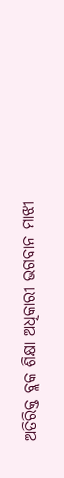ଅତିରିକ୍ତ ବ୍ଲକ ଶିକ୍ଷା ଅଧିକାରୀ ଭଗବାନ ମାଝୀ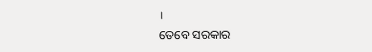।
ତେବେ ସରକାର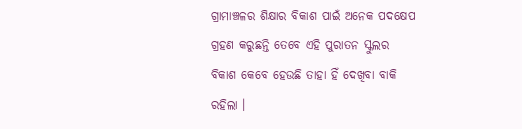ଗ୍ରାମାଞ୍ଚଳର ଶିକ୍ଷାର ବିକାଶ ପାଇଁ ଅନେକ ପଦକ୍ଷେପ ଗ୍ରହଣ କରୁଛନ୍ତି ତେବେ ଏହି ପୁରାତନ ସ୍କୁଲର ବିକାଶ କେବେ ହେଉଛି ତାହା ହିଁ ଦେଖିବା ବାକି ରହିଲା ।